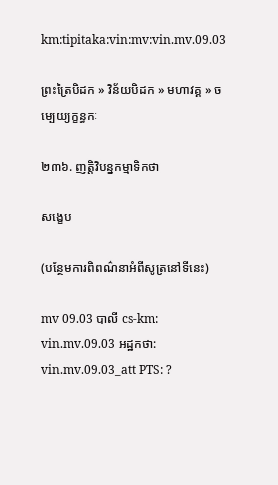km:tipitaka:vin:mv:vin.mv.09.03

ព្រះត្រៃបិដក » វិន័យបិដក » មហាវគ្គ » ចម្បេយ្យក្ខន្ធកៈ

២៣៦. ញត្តិវិបន្នកម្មាទិកថា

សង្ខេប

(បន្ថែមការពិពណ៌នាអំពីសូត្រនៅទីនេះ)

mv 09.03 បាលី cs-km: vin.mv.09.03 អដ្ឋកថា: vin.mv.09.03_att PTS: ?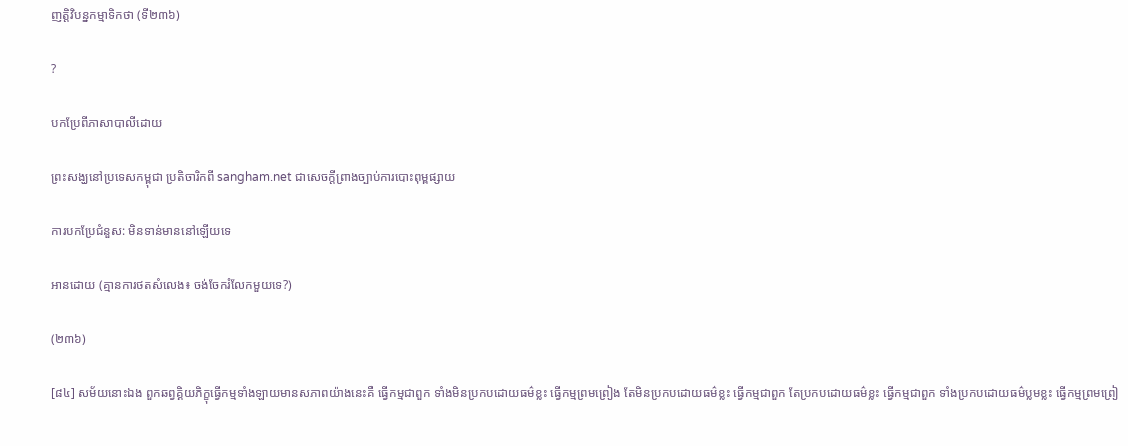ញត្តិវិបន្នកម្មាទិកថា (ទី២៣៦)

?

បកប្រែពីភាសាបាលីដោយ

ព្រះសង្ឃនៅប្រទេសកម្ពុជា ប្រតិចារិកពី sangham.net ជាសេចក្តីព្រាងច្បាប់ការបោះពុម្ពផ្សាយ

ការបកប្រែជំនួស: មិនទាន់មាននៅឡើយទេ

អានដោយ (គ្មានការថតសំលេង៖ ចង់ចែករំលែកមួយទេ?)

(២៣៦)

[៨៤] សម័យនោះឯង ពួកឆព្វគ្គិយភិក្ខុធ្វើកម្មទាំងឡាយមានសភាពយ៉ាងនេះគឺ ធ្វើកម្មជាពួក ទាំងមិនប្រកបដោយធម៌ខ្លះ ធ្វើកម្មព្រមព្រៀង តែមិនប្រកបដោយធម៌ខ្លះ ធ្វើកម្មជាពួក តែប្រកបដោយធម៌ខ្លះ ធ្វើកម្មជាពួក ទាំងប្រកបដោយធម៌ប្លមខ្លះ ធ្វើកម្មព្រមព្រៀ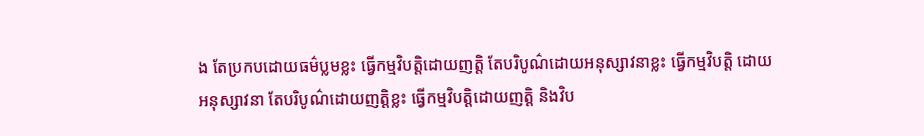ង តែប្រកបដោយធម៌ប្លមខ្លះ ធ្វើកម្មវិបត្តិដោយញត្តិ តែបរិបូណ៌ដោយអនុស្សាវនាខ្លះ ធ្វើកម្មវិបត្តិ ដោយអនុស្សាវនា តែបរិបូណ៌ដោយញត្តិខ្លះ ធ្វើកម្មវិបត្តិដោយញត្តិ និងវិប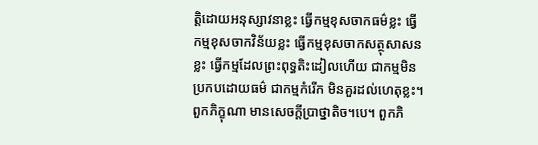ត្តិដោយអនុស្សាវនាខ្លះ ធ្វើកម្មខុសចាកធម៌ខ្លះ ធ្វើកម្មខុសចាកវិន័យខ្លះ ធ្វើកម្មខុសចាកសត្ថុសាសនខ្លះ ធ្វើកម្មដែលព្រះពុទ្ធតិះដៀលហើយ ជាកម្មមិនប្រកបដោយធម៌ ជាកម្មកំរើក មិនគួរដល់ហេតុខ្លះ។ ពួកភិក្ខុណា មានសេចក្តីប្រាថ្នាតិច។បេ។ ពួកភិ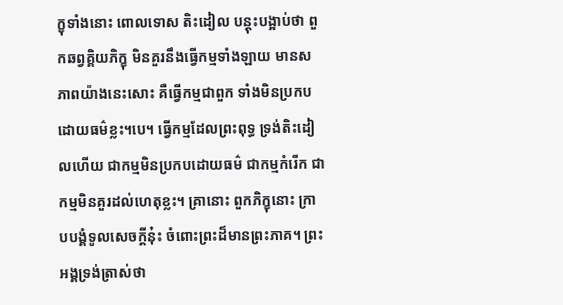ក្ខុទាំងនោះ ពោលទោស តិះដៀល បន្តុះបង្អាប់ថា ពួកឆព្វគ្គិយភិក្ខុ មិនគួរនឹងធ្វើកម្មទាំងឡាយ មានសភាពយ៉ាងនេះសោះ គឺធ្វើកម្មជាពួក ទាំងមិនប្រកបដោយធម៌ខ្លះ។បេ។ ធ្វើកម្មដែលព្រះពុទ្ធ ទ្រង់តិះដៀលហើយ ជាកម្មមិនប្រកបដោយធម៌ ជាកម្មកំរើក ជាកម្មមិនគួរដល់ហេតុខ្លះ។ គ្រានោះ ពួកភិក្ខុនោះ ក្រាបបង្គំទូលសេចក្តីនុ៎ះ ចំពោះព្រះដ៏មានព្រះភាគ។ ព្រះអង្គទ្រង់ត្រាស់ថា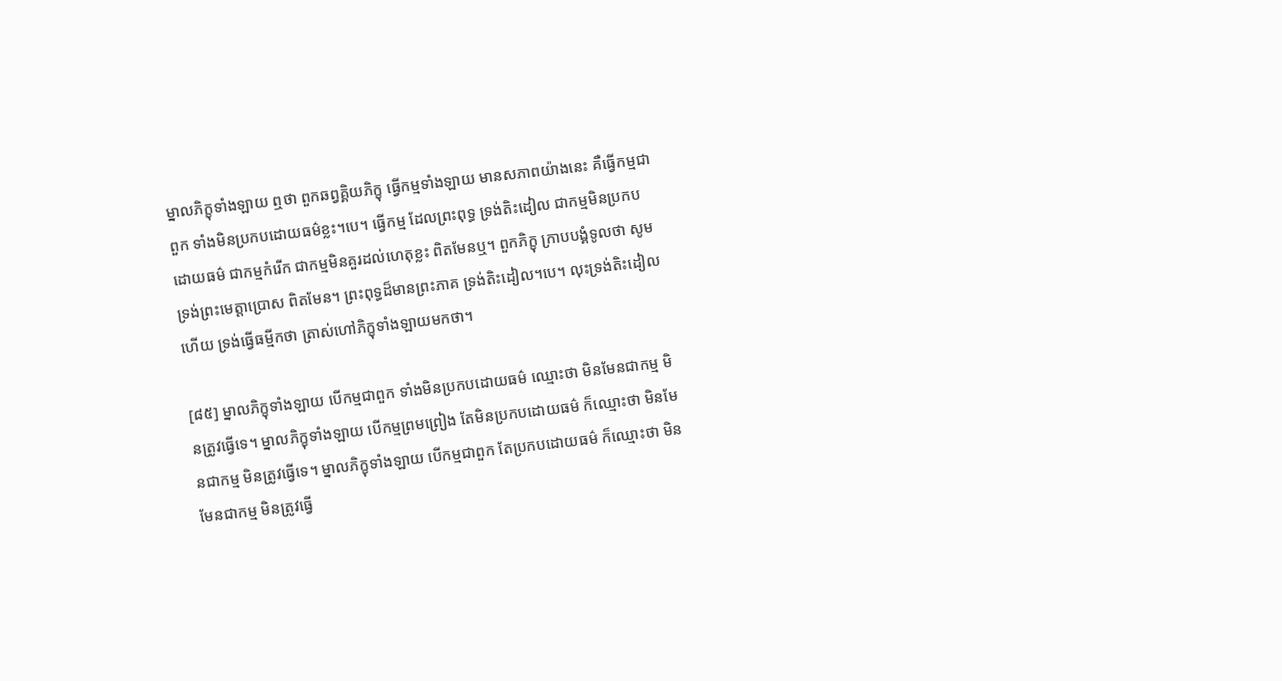ម្នាលភិក្ខុទាំងឡាយ ឮថា ពួកឆព្វគ្គិយភិក្ខុ ធ្វើកម្មទាំងឡាយ មានសភាពយ៉ាងនេះ គឺធ្វើកម្មជាពួក ទាំងមិនប្រកបដោយធម៌ខ្លះ។បេ។ ធ្វើកម្ម ដែលព្រះពុទ្ធ ទ្រង់តិះដៀល ជាកម្មមិនប្រកបដោយធម៌ ជាកម្មកំរើក ជាកម្មមិនគួរដល់ហេតុខ្លះ ពិតមែនឬ។ ពួកភិក្ខុ ក្រាបបង្គំទូលថា សូមទ្រង់ព្រះមេត្តាប្រោស ពិតមែន។ ព្រះពុទ្ធដ៏មានព្រះភាគ ទ្រង់តិះដៀល។បេ។ លុះទ្រង់តិះដៀលហើយ ទ្រង់ធ្វើធម្មីកថា ត្រាស់ហៅភិក្ខុទាំងឡាយមកថា។

[៨៥] ម្នាលភិក្ខុទាំងឡាយ បើកម្មជាពួក ទាំងមិនប្រកបដោយធម៌ ឈ្មោះថា មិនមែនជាកម្ម មិនត្រូវធ្វើទេ។ ម្នាលភិក្ខុទាំងឡាយ បើកម្មព្រមព្រៀង តែមិនប្រកបដោយធម៌ ក៏ឈ្មោះថា មិនមែនជាកម្ម មិនត្រូវធ្វើទេ។ ម្នាលភិក្ខុទាំងឡាយ បើកម្មជាពួក តែប្រកបដោយធម៌ ក៏ឈ្មោះថា មិនមែនជាកម្ម មិនត្រូវធ្វើ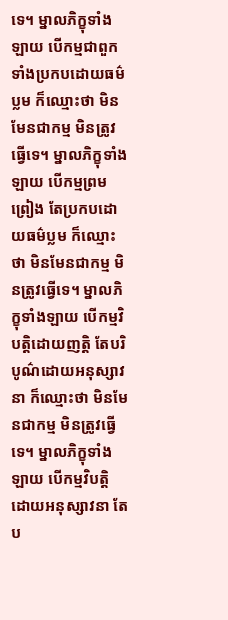ទេ។ ម្នាលភិក្ខុទាំងឡាយ បើកម្មជាពួក ទាំងប្រកបដោយធម៌ប្លម ក៏ឈ្មោះថា មិនមែនជាកម្ម មិនត្រូវធ្វើទេ។ ម្នាលភិក្ខុទាំងឡាយ បើកម្មព្រមព្រៀង តែប្រកបដោយធម៌ប្លម ក៏ឈ្មោះថា មិនមែនជាកម្ម មិនត្រូវធ្វើទេ។ ម្នាលភិក្ខុទាំងឡាយ បើកម្មវិបត្តិដោយញត្តិ តែបរិបូណ៌ដោយអនុស្សាវនា ក៏ឈ្មោះថា មិនមែនជាកម្ម មិនត្រូវធ្វើទេ។ ម្នាលភិក្ខុទាំងឡាយ បើកម្មវិបត្តិ ដោយអនុស្សាវនា តែប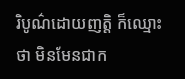រិបូណ៌ដោយញត្តិ ក៏ឈ្មោះថា មិនមែនជាក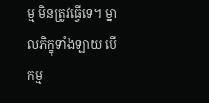ម្ម មិនត្រូវធ្វើទេ។ ម្នាលភិក្ខុទាំងឡាយ បើកម្ម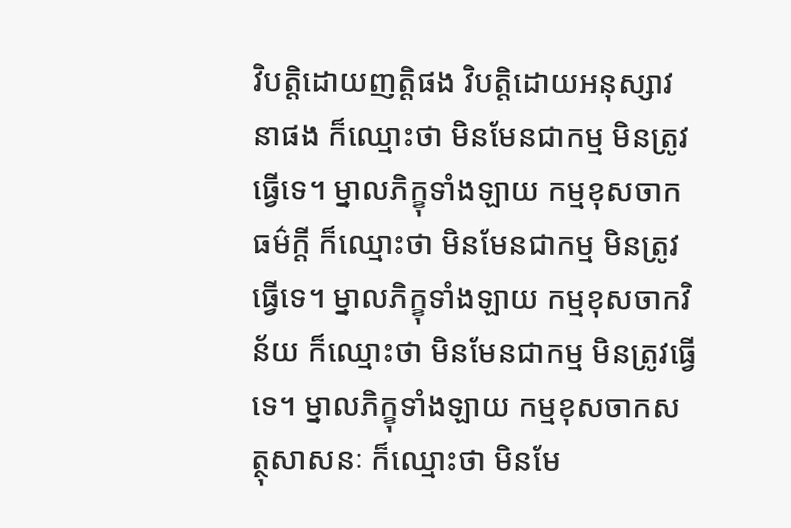វិបត្តិដោយញត្តិផង វិបត្តិដោយអនុស្សាវនាផង ក៏ឈ្មោះថា មិនមែនជាកម្ម មិនត្រូវធ្វើទេ។ ម្នាលភិក្ខុទាំងឡាយ កម្មខុសចាកធម៌ក្តី ក៏ឈ្មោះថា មិនមែនជាកម្ម មិនត្រូវធ្វើទេ។ ម្នាលភិក្ខុទាំងឡាយ កម្មខុសចាកវិន័យ ក៏ឈ្មោះថា មិនមែនជាកម្ម មិនត្រូវធ្វើទេ។ ម្នាលភិក្ខុទាំងឡាយ កម្មខុសចាកសត្ថុសាសនៈ ក៏ឈ្មោះថា មិនមែ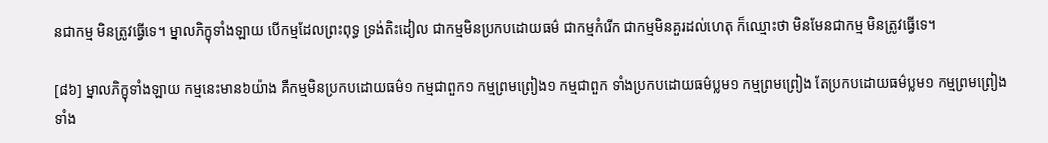នជាកម្ម មិនត្រូវធ្វើទេ។ ម្នាលភិក្ខុទាំងឡាយ បើកម្មដែលព្រះពុទ្ធ ទ្រង់តិះដៀល ជាកម្មមិនប្រកបដោយធម៌ ជាកម្មកំរើក ជាកម្មមិនគួរដល់ហេតុ ក៏ឈ្មោះថា មិនមែនជាកម្ម មិនត្រូវធ្វើទេ។

[៨៦] ម្នាលភិក្ខុទាំងឡាយ កម្មនេះមាន៦យ៉ាង គឺកម្មមិនប្រកបដោយធម៌១ កម្មជាពួក១ កម្មព្រមព្រៀង១ កម្មជាពួក ទាំងប្រកបដោយធម៌ប្លម១ កម្មព្រមព្រៀង តែប្រកបដោយធម៌ប្លម១ កម្មព្រមព្រៀង ទាំង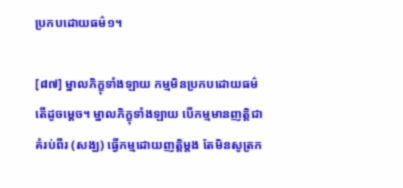ប្រកបដោយធម៌១។

[៨៧] ម្នាលភិក្ខុទាំងឡាយ កម្មមិនប្រកបដោយធម៌ តើដូចម្តេច។ ម្នាលភិក្ខុទាំងឡាយ បើកម្មមានញត្តិជាគំរប់ពីរ (សង្ឃ) ធ្វើកម្មដោយញត្តិម្តង តែមិនសូត្រក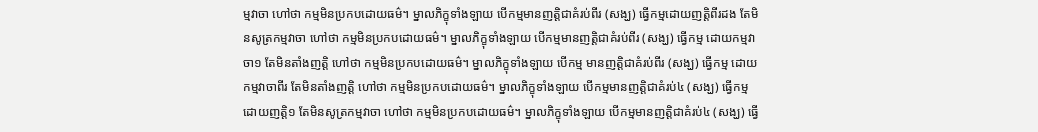ម្មវាចា ហៅថា កម្មមិនប្រកបដោយធម៌។ ម្នាលភិក្ខុទាំងឡាយ បើកម្មមានញត្តិជាគំរប់ពីរ (សង្ឃ) ធ្វើកម្មដោយញត្តិពីរដង តែមិនសូត្រកម្មវាចា ហៅថា កម្មមិនប្រកបដោយធម៌។ ម្នាលភិក្ខុទាំងឡាយ បើកម្មមានញត្តិជាគំរប់ពីរ (សង្ឃ) ធ្វើកម្ម ដោយកម្មវាចា១ តែមិនតាំងញត្តិ ហៅថា កម្មមិនប្រកបដោយធម៌។ ម្នាលភិក្ខុទាំងឡាយ បើកម្ម មានញត្តិជាគំរប់ពីរ (សង្ឃ) ធ្វើកម្ម ដោយកម្មវាចាពីរ តែមិនតាំងញត្តិ ហៅថា កម្មមិនប្រកបដោយធម៌។ ម្នាលភិក្ខុទាំងឡាយ បើកម្មមានញត្តិជាគំរប់៤ (សង្ឃ) ធ្វើកម្ម ដោយញត្តិ១ តែមិនសូត្រកម្មវាចា ហៅថា កម្មមិនប្រកបដោយធម៌។ ម្នាលភិក្ខុទាំងឡាយ បើកម្មមានញត្តិជាគំរប់៤ (សង្ឃ) ធ្វើ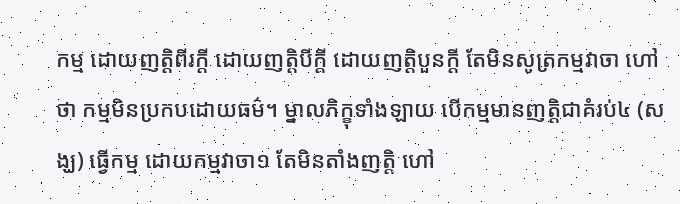កម្ម ដោយញត្តិពីរក្តី ដោយញត្តិបីក្តី ដោយញត្តិបួនក្តី តែមិនសូត្រកម្មវាចា ហៅថា កម្មមិនប្រកបដោយធម៌។ ម្នាលភិក្ខុទាំងឡាយ បើកម្មមានញត្តិជាគំរប់៤ (សង្ឃ) ធ្វើកម្ម ដោយកម្មវាចា១ តែមិនតាំងញត្តិ ហៅ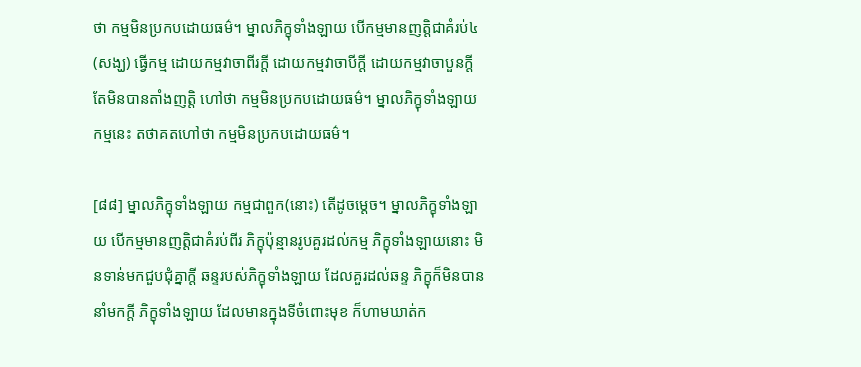ថា កម្មមិនប្រកបដោយធម៌។ ម្នាលភិក្ខុទាំងឡាយ បើកម្មមានញត្តិជាគំរប់៤ (សង្ឃ) ធ្វើកម្ម ដោយកម្មវាចាពីរក្តី ដោយកម្មវាចាបីក្តី ដោយកម្មវាចាបួនក្តី តែមិនបានតាំងញត្តិ ហៅថា កម្មមិនប្រកបដោយធម៌។ ម្នាលភិក្ខុទាំងឡាយ កម្មនេះ តថាគតហៅថា កម្មមិនប្រកបដោយធម៌។

[៨៨] ម្នាលភិក្ខុទាំងឡាយ កម្មជាពួក(នោះ) តើដូចម្តេច។ ម្នាលភិក្ខុទាំងឡាយ បើកម្មមានញត្តិជាគំរប់ពីរ ភិក្ខុប៉ុន្មានរូបគួរដល់កម្ម ភិក្ខុទាំងឡាយនោះ មិនទាន់មកជួបជុំគ្នាក្តី ឆន្ទរបស់ភិក្ខុទាំងឡាយ ដែលគួរដល់ឆន្ទ ភិក្ខុក៏មិនបាននាំមកក្តី ភិក្ខុទាំងឡាយ ដែលមានក្នុងទីចំពោះមុខ ក៏ហាមឃាត់ក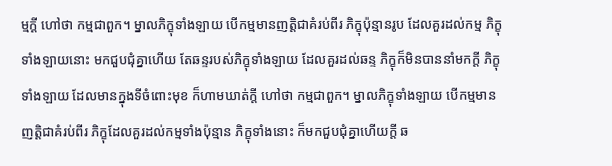ម្មក្តី ហៅថា កម្មជាពួក។ ម្នាលភិក្ខុទាំងឡាយ បើកម្មមានញត្តិជាគំរប់ពីរ ភិក្ខុប៉ុន្មានរូប ដែលគួរដល់កម្ម ភិក្ខុទាំងឡាយនោះ មកជួបជុំគ្នាហើយ តែឆន្ទរបស់ភិក្ខុទាំងឡាយ ដែលគួរដល់ឆន្ទ ភិក្ខុក៏មិនបាននាំមកក្តី ភិក្ខុទាំងឡាយ ដែលមានក្នុងទីចំពោះមុខ ក៏ហាមឃាត់ក្តី ហៅថា កម្មជាពួក។ ម្នាលភិក្ខុទាំងឡាយ បើកម្មមានញត្តិជាគំរប់ពីរ ភិក្ខុដែលគួរដល់កម្មទាំងប៉ុន្មាន ភិក្ខុទាំងនោះ ក៏មកជួបជុំគ្នាហើយក្តី ឆ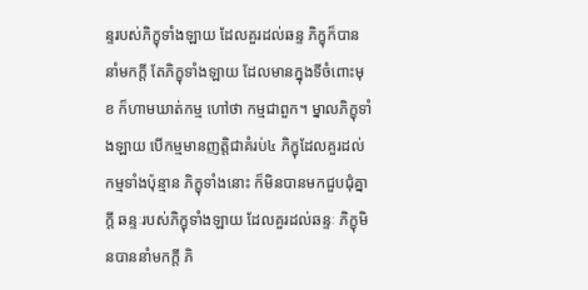ន្ទរបស់ភិក្ខុទាំងឡាយ ដែលគួរដល់ឆន្ទ ភិក្ខុក៏បាននាំមកក្តី តែភិក្ខុទាំងឡាយ ដែលមានក្នុងទីចំពោះមុខ ក៏ហាមឃាត់កម្ម ហៅថា កម្មជាពួក។ ម្នាលភិក្ខុទាំងឡាយ បើកម្មមានញត្តិជាគំរប់៤ ភិក្ខុដែលគួរដល់កម្មទាំងប៉ុន្មាន ភិក្ខុទាំងនោះ ក៏មិនបានមកជួបជុំគ្នាក្តី ឆន្ទៈរបស់ភិក្ខុទាំងឡាយ ដែលគួរដល់ឆន្ទៈ ភិក្ខុមិនបាននាំមកក្តី ភិ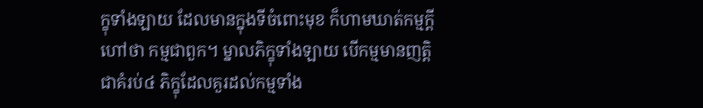ក្ខុទាំងឡាយ ដែលមានក្នុងទីចំពោះមុខ ក៏ហាមឃាត់កម្មក្តី ហៅថា កម្មជាពួក។ ម្នាលភិក្ខុទាំងឡាយ បើកម្មមានញត្តិជាគំរប់៤ ភិក្ខុដែលគួរដល់កម្មទាំង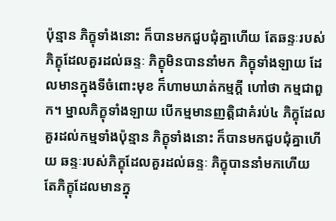ប៉ុន្មាន ភិក្ខុទាំងនោះ ក៏បានមកជួបជុំគ្នាហើយ តែឆន្ទៈរបស់ភិក្ខុដែលគួរដល់ឆន្ទៈ ភិក្ខុមិនបាននាំមក ភិក្ខុទាំងឡាយ ដែលមានក្នុងទីចំពោះមុខ ក៏ហាមឃាត់កម្មក្តី ហៅថា កម្មជាពួក។ ម្នាលភិក្ខុទាំងឡាយ បើកម្មមានញត្តិជាគំរប់៤ ភិក្ខុដែលគួរដល់កម្មទាំងប៉ុន្មាន ភិក្ខុទាំងនោះ ក៏បានមកជួបជុំគ្នាហើយ ឆន្ទៈរបស់ភិក្ខុដែលគួរដល់ឆន្ទៈ ភិក្ខុបាននាំមកហើយ តែភិក្ខុដែលមានក្នុ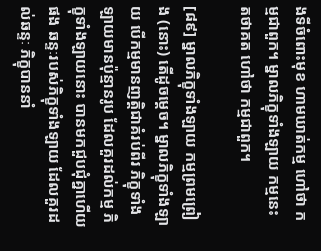ងទីចំពោះមុខ ហាមឃាត់កម្ម ហៅថា កម្មជាពួក។ ម្នាលភិក្ខុទាំងឡាយ កម្មនេះ តថាគត ហៅថា កម្មជាពួក។

[៨៩] ម្នាលភិក្ខុទាំងឡាយ កម្មព្រមព្រៀង (នោះ) តើដូចម្តេច។ ម្នាលភិក្ខុទាំងឡាយ បើកម្មមានញត្តិជាគំរប់ពីរ ភិក្ខុទាំងឡាយមានប៉ុន្មានរូប ដែលគួរដល់កម្ម ភិក្ខុទាំងឡាយនោះ បានមកជួបជុំគ្នាហើយផង ឆន្ទៈរបស់ភិក្ខុទាំងឡាយ ដែលគួរដល់ឆន្ទៈ ភិក្ខុបាននាំ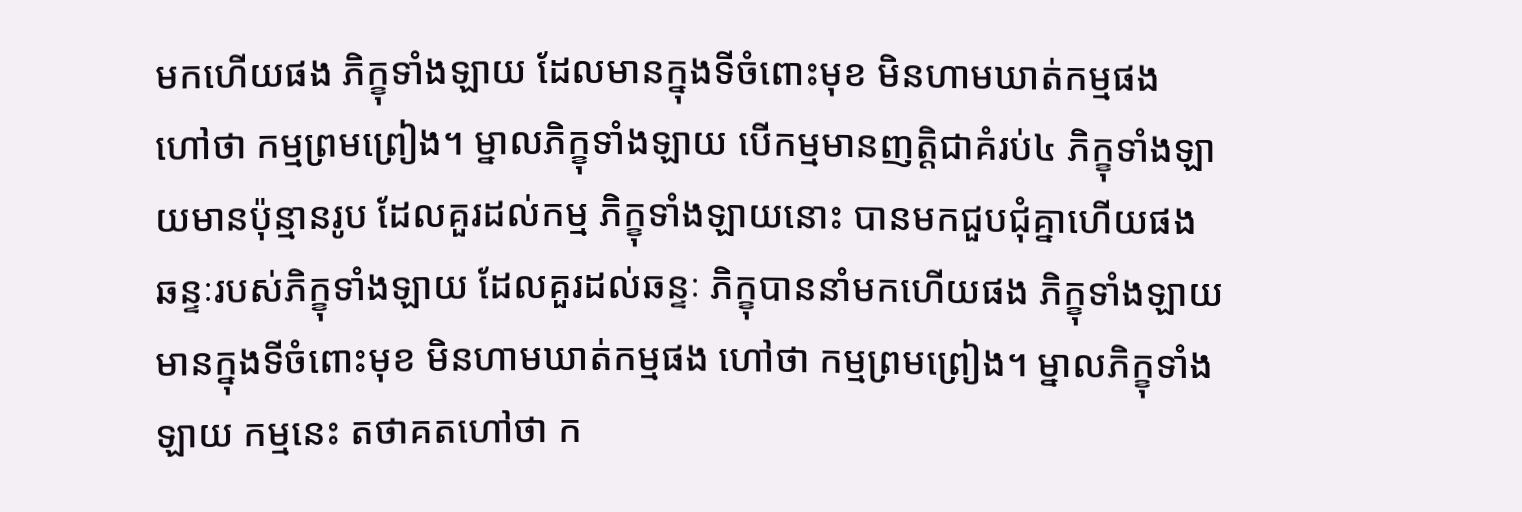មកហើយផង ភិក្ខុទាំងឡាយ ដែលមានក្នុងទីចំពោះមុខ មិនហាមឃាត់កម្មផង ហៅថា កម្មព្រមព្រៀង។ ម្នាលភិក្ខុទាំងឡាយ បើកម្មមានញត្តិជាគំរប់៤ ភិក្ខុទាំងឡាយមានប៉ុន្មានរូប ដែលគួរដល់កម្ម ភិក្ខុទាំងឡាយនោះ បានមកជួបជុំគ្នាហើយផង ឆន្ទៈរបស់ភិក្ខុទាំងឡាយ ដែលគួរដល់ឆន្ទៈ ភិក្ខុបាននាំមកហើយផង ភិក្ខុទាំងឡាយ មានក្នុងទីចំពោះមុខ មិនហាមឃាត់កម្មផង ហៅថា កម្មព្រមព្រៀង។ ម្នាលភិក្ខុទាំងឡាយ កម្មនេះ តថាគតហៅថា ក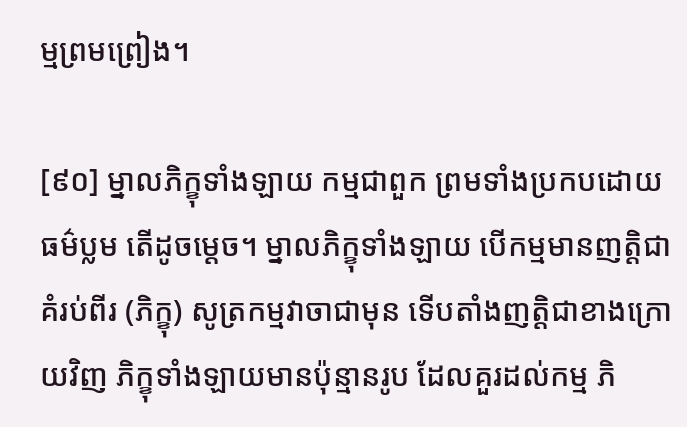ម្មព្រមព្រៀង។

[៩០] ម្នាលភិក្ខុទាំងឡាយ កម្មជាពួក ព្រមទាំងប្រកបដោយធម៌ប្លម តើដូចម្តេច។ ម្នាលភិក្ខុទាំងឡាយ បើកម្មមានញត្តិជាគំរប់ពីរ (ភិក្ខុ) សូត្រកម្មវាចាជាមុន ទើបតាំងញត្តិជាខាងក្រោយវិញ ភិក្ខុទាំងឡាយមានប៉ុន្មានរូប ដែលគួរដល់កម្ម ភិ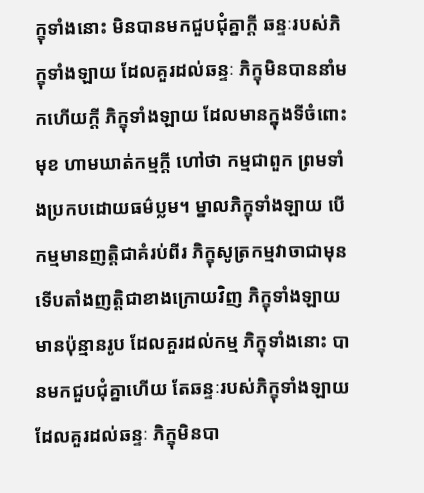ក្ខុទាំងនោះ មិនបានមកជួបជុំគ្នាក្តី ឆន្ទៈរបស់ភិក្ខុទាំងឡាយ ដែលគួរដល់ឆន្ទៈ ភិក្ខុមិនបាននាំមកហើយក្តី ភិក្ខុទាំងឡាយ ដែលមានក្នុងទីចំពោះមុខ ហាមឃាត់កម្មក្តី ហៅថា កម្មជាពួក ព្រមទាំងប្រកបដោយធម៌ប្លម។ ម្នាលភិក្ខុទាំងឡាយ បើកម្មមានញត្តិជាគំរប់ពីរ ភិក្ខុសូត្រកម្មវាចាជាមុន ទើបតាំងញត្តិជាខាងក្រោយវិញ ភិក្ខុទាំងឡាយមានប៉ុន្មានរូប ដែលគួរដល់កម្ម ភិក្ខុទាំងនោះ បានមកជួបជុំគ្នាហើយ តែឆន្ទៈរបស់ភិក្ខុទាំងឡាយ ដែលគួរដល់ឆន្ទៈ ភិក្ខុមិនបា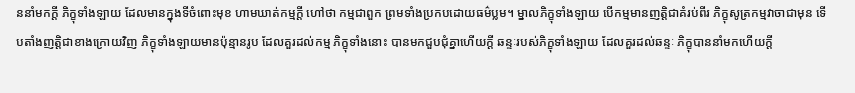ននាំមកក្តី ភិក្ខុទាំងឡាយ ដែលមានក្នុងទីចំពោះមុខ ហាមឃាត់កម្មក្តី ហៅថា កម្មជាពួក ព្រមទាំងប្រកបដោយធម៌ប្លម។ ម្នាលភិក្ខុទាំងឡាយ បើកម្មមានញត្តិជាគំរប់ពីរ ភិក្ខុសូត្រកម្មវាចាជាមុន ទើបតាំងញត្តិជាខាងក្រោយវិញ ភិក្ខុទាំងឡាយមានប៉ុន្មានរូប ដែលគួរដល់កម្ម ភិក្ខុទាំងនោះ បានមកជួបជុំគ្នាហើយក្តី ឆន្ទៈរបស់ភិក្ខុទាំងឡាយ ដែលគួរដល់ឆន្ទៈ ភិក្ខុបាននាំមកហើយក្តី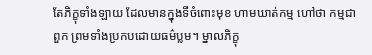តែភិក្ខុទាំងឡាយ ដែលមានក្នុងទីចំពោះមុខ ហាមឃាត់កម្ម ហៅថា កម្មជាពួក ព្រមទាំងប្រកបដោយធម៌ប្លម។ ម្នាលភិក្ខុ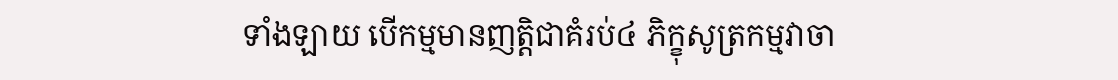ទាំងឡាយ បើកម្មមានញត្តិជាគំរប់៤ ភិក្ខុសូត្រកម្មវាចា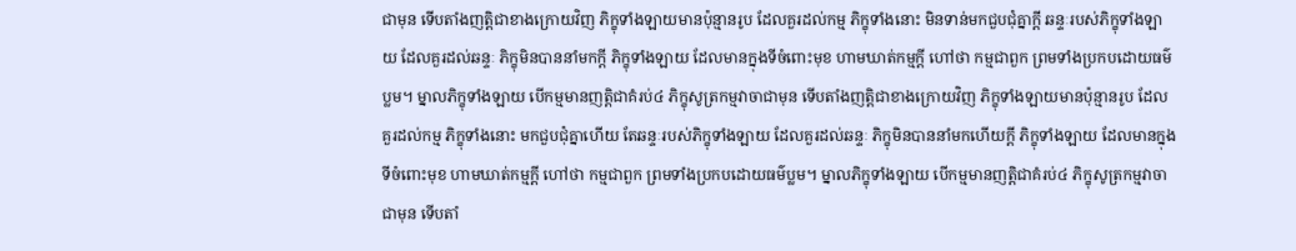ជាមុន ទើបតាំងញត្តិជាខាងក្រោយវិញ ភិក្ខុទាំងឡាយមានប៉ុន្មានរូប ដែលគួរដល់កម្ម ភិក្ខុទាំងនោះ មិនទាន់មកជួបជុំគ្នាក្តី ឆន្ទៈរបស់ភិក្ខុទាំងឡាយ ដែលគួរដល់ឆន្ទៈ ភិក្ខុមិនបាននាំមកក្តី ភិក្ខុទាំងឡាយ ដែលមានក្នុងទីចំពោះមុខ ហាមឃាត់កម្មក្តី ហៅថា កម្មជាពួក ព្រមទាំងប្រកបដោយធម៌ប្លម។ ម្នាលភិក្ខុទាំងឡាយ បើកម្មមានញត្តិជាគំរប់៤ ភិក្ខុសូត្រកម្មវាចាជាមុន ទើបតាំងញត្តិជាខាងក្រោយវិញ ភិក្ខុទាំងឡាយមានប៉ុន្មានរូប ដែលគួរដល់កម្ម ភិក្ខុទាំងនោះ មកជួបជុំគ្នាហើយ តែឆន្ទៈរបស់ភិក្ខុទាំងឡាយ ដែលគួរដល់ឆន្ទៈ ភិក្ខុមិនបាននាំមកហើយក្តី ភិក្ខុទាំងឡាយ ដែលមានក្នុងទីចំពោះមុខ ហាមឃាត់កម្មក្តី ហៅថា កម្មជាពួក ព្រមទាំងប្រកបដោយធម៌ប្លម។ ម្នាលភិក្ខុទាំងឡាយ បើកម្មមានញត្តិជាគំរប់៤ ភិក្ខុសូត្រកម្មវាចាជាមុន ទើបតាំ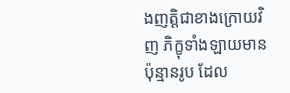ងញត្តិជាខាងក្រោយវិញ ភិក្ខុទាំងឡាយមានប៉ុន្មានរូប ដែល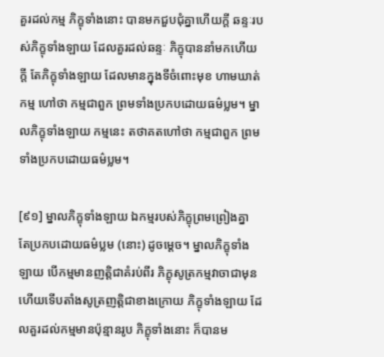គួរដល់កម្ម ភិក្ខុទាំងនោះ បានមកជួបជុំគ្នាហើយក្តី ឆន្ទៈរបស់ភិក្ខុទាំងឡាយ ដែលគួរដល់ឆន្ទៈ ភិក្ខុបាននាំមកហើយក្តី តែភិក្ខុទាំងឡាយ ដែលមានក្នុងទីចំពោះមុខ ហាមឃាត់កម្ម ហៅថា កម្មជាពួក ព្រមទាំងប្រកបដោយធម៌ប្លម។ ម្នាលភិក្ខុទាំងឡាយ កម្មនេះ តថាគតហៅថា កម្មជាពួក ព្រមទាំងប្រកបដោយធម៌ប្លម។

[៩១] ម្នាលភិក្ខុទាំងឡាយ ឯកម្មរបស់ភិក្ខុព្រមព្រៀងគ្នា តែប្រកបដោយធម៌ប្លម (នោះ) ដូចម្តេច។ ម្នាលភិក្ខុទាំងឡាយ បើកម្មមានញត្តិជាគំរប់ពីរ ភិក្ខុសូត្រកម្មវាចាជាមុន ហើយទើបតាំងសូត្រញត្តិជាខាងក្រោយ ភិក្ខុទាំងឡាយ ដែលគួរដល់កម្មមានប៉ុន្មានរូប ភិក្ខុទាំងនោះ ក៏បានម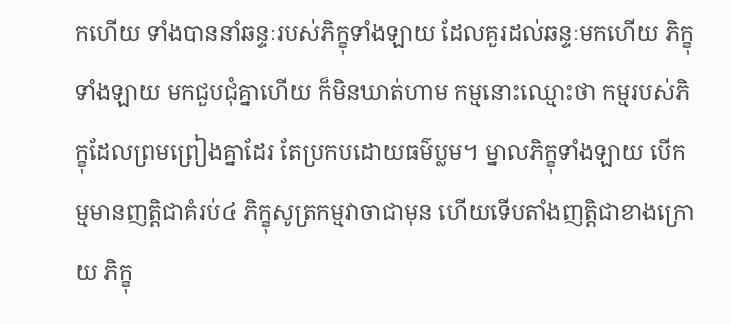កហើយ ទាំងបាននាំឆន្ទៈរបស់ភិក្ខុទាំងឡាយ ដែលគួរដល់ឆន្ទៈមកហើយ ភិក្ខុទាំងឡាយ មកជួបជុំគ្នាហើយ ក៏មិនឃាត់ហាម កម្មនោះឈ្មោះថា កម្មរបស់ភិក្ខុដែលព្រមព្រៀងគ្នាដែរ តែប្រកបដោយធម៌ប្លម។ ម្នាលភិក្ខុទាំងឡាយ បើកម្មមានញត្តិជាគំរប់៤ ភិក្ខុសូត្រកម្មវាចាជាមុន ហើយទើបតាំងញត្តិជាខាងក្រោយ ភិក្ខុ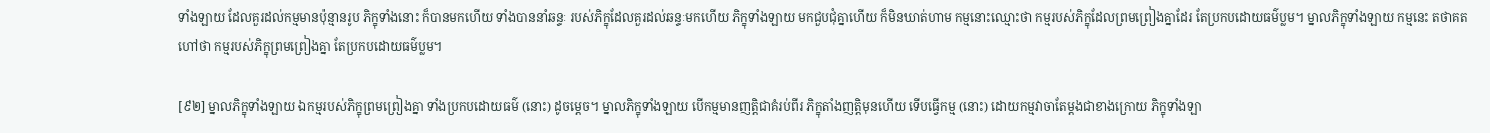ទាំងឡាយ ដែលគួរដល់កម្មមានប៉ុន្មានរូប ភិក្ខុទាំងនោះ ក៏បានមកហើយ ទាំងបាននាំឆន្ទៈ របស់ភិក្ខុដែលគួរដល់ឆន្ទៈមកហើយ ភិក្ខុទាំងឡាយ មកជួបជុំគ្នាហើយ ក៏មិនឃាត់ហាម កម្មនោះឈ្មោះថា កម្មរបស់ភិក្ខុដែលព្រមព្រៀងគ្នាដែរ តែប្រកបដោយធម៌ប្លម។ ម្នាលភិក្ខុទាំងឡាយ កម្មនេះ តថាគតហៅថា កម្មរបស់ភិក្ខុព្រមព្រៀងគ្នា តែប្រកបដោយធម៌ប្លម។

[៩២] ម្នាលភិក្ខុទាំងឡាយ ឯកម្មរបស់ភិក្ខុព្រមព្រៀងគ្នា ទាំងប្រកបដោយធម៌ (នោះ) ដូចម្តេច។ ម្នាលភិក្ខុទាំងឡាយ បើកម្មមានញត្តិជាគំរប់ពីរ ភិក្ខុតាំងញត្តិមុនហើយ ទើបធ្វើកម្ម (នោះ) ដោយកម្មវាចាតែម្តងជាខាងក្រោយ ភិក្ខុទាំងឡា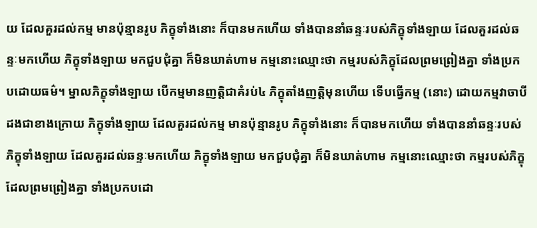យ ដែលគួរដល់កម្ម មានប៉ុន្មានរូប ភិក្ខុទាំងនោះ ក៏បានមកហើយ ទាំងបាននាំឆន្ទៈរបស់ភិក្ខុទាំងឡាយ ដែលគួរដល់ឆន្ទៈមកហើយ ភិក្ខុទាំងឡាយ មកជួបជុំគ្នា ក៏មិនឃាត់ហាម កម្មនោះឈ្មោះថា កម្មរបស់ភិក្ខុដែលព្រមព្រៀងគ្នា ទាំងប្រកបដោយធម៌។ ម្នាលភិក្ខុទាំងឡាយ បើកម្មមានញត្តិជាគំរប់៤ ភិក្ខុតាំងញត្តិមុនហើយ ទើបធ្វើកម្ម (នោះ) ដោយកម្មវាចាបីដងជាខាងក្រោយ ភិក្ខុទាំងឡាយ ដែលគួរដល់កម្ម មានប៉ុន្មានរូប ភិក្ខុទាំងនោះ ក៏បានមកហើយ ទាំងបាននាំឆន្ទៈរបស់ភិក្ខុទាំងឡាយ ដែលគួរដល់ឆន្ទៈមកហើយ ភិក្ខុទាំងឡាយ មកជួបជុំគ្នា ក៏មិនឃាត់ហាម កម្មនោះឈ្មោះថា កម្មរបស់ភិក្ខុដែលព្រមព្រៀងគ្នា ទាំងប្រកបដោ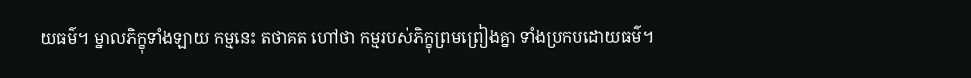យធម៌។ ម្នាលភិក្ខុទាំងឡាយ កម្មនេះ តថាគត ហៅថា កម្មរបស់ភិក្ខុព្រមព្រៀងគ្នា ទាំងប្រកបដោយធម៌។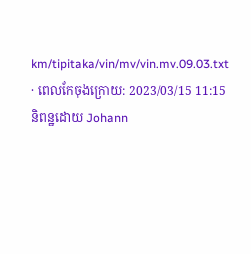km/tipitaka/vin/mv/vin.mv.09.03.txt · ពេលកែចុងក្រោយ: 2023/03/15 11:15 និពន្ឋដោយ Johann